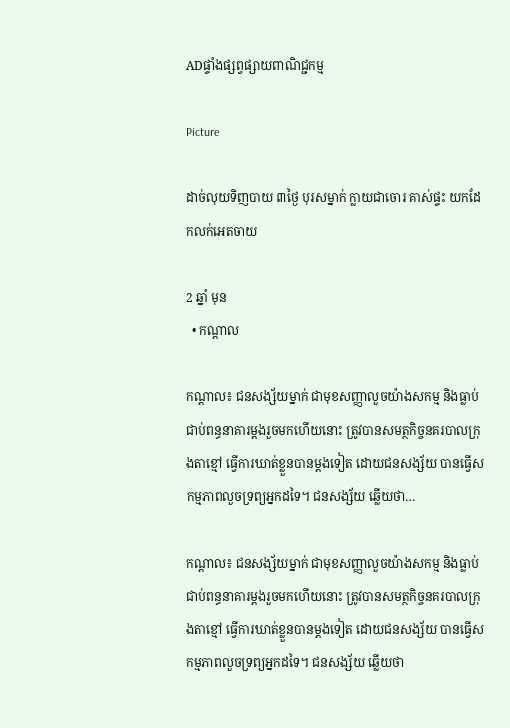ADផ្ទាំងផ្សព្វផ្សាយពាណិជ្ជកម្ម

Picture

ដាច់លុយទិញបាយ ៣ថ្ងៃ បុរសម្នាក់ ក្លាយជាចោរ គាស់ផ្ទះ យកដែកលក់អេតចាយ

2 ឆ្នាំ មុន
  • កណ្តាល

កណ្តាល៖ ជនសង្ស័យម្នាក់ ជាមុខសញ្ញាលួចយ៉ាងសកម្ម និងធ្លាប់ជាប់ពន្ធនាគារម្ដងរួចមកហើយនោះ ត្រូវបានសមត្ថកិច្ចនគរបាលក្រុងតាខ្មៅ ធ្វើការឃាត់ខ្លួនបានម្ដងទៀត ដោយជនសង្ស័យ បានធ្វើសកម្មភាពលួចទ្រព្យអ្នកដទៃ។ ជនសង្ស័យ ឆ្លើយថា…

កណ្តាល៖ ជនសង្ស័យម្នាក់ ជាមុខសញ្ញាលួចយ៉ាងសកម្ម និងធ្លាប់ជាប់ពន្ធនាគារម្ដងរួចមកហើយនោះ ត្រូវបានសមត្ថកិច្ចនគរបាលក្រុងតាខ្មៅ ធ្វើការឃាត់ខ្លួនបានម្ដងទៀត ដោយជនសង្ស័យ បានធ្វើសកម្មភាពលួចទ្រព្យអ្នកដទៃ។ ជនសង្ស័យ ឆ្លើយថា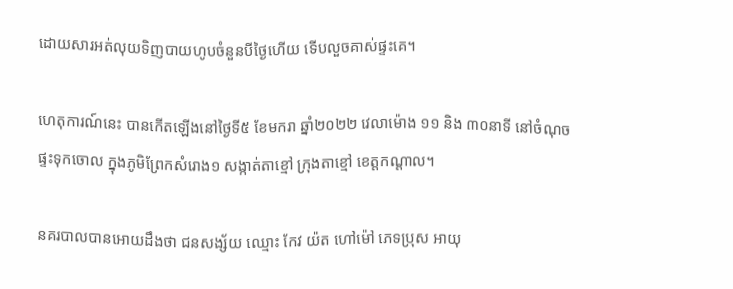ដោយសារអត់លុយទិញបាយហូបចំនួនបីថ្ងៃហើយ ទើបលួចគាស់ផ្ទះគេ។

ហេតុការណ៍នេះ បានកើតឡើងនៅថ្ងៃទី៥ ខែមករា ឆ្នាំ២០២២ វេលាម៉ោង ១១ និង ៣០នាទី នៅចំណុចផ្ទះទុកចោល ក្នុងភូមិព្រែកសំរោង១ សង្កាត់តាខ្មៅ ក្រុងតាខ្មៅ ខេត្តកណ្តាល។

នគរបាលបានអោយដឹងថា ជនសង្ស័យ ឈ្មោះ កែវ យ៉ត ហៅម៉ៅ ភេទប្រុស អាយុ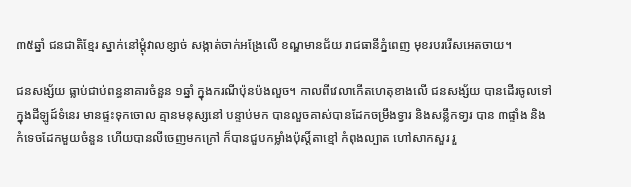៣៥ឆ្នាំ ជនជាតិខ្មែរ ស្នាក់នៅម្តុំវាលខ្សាច់ សង្កាត់ចាក់អង្រែលើ ខណ្ឌមានជ័យ រាជធានីភ្នំពេញ មុខរបររើសអេតចាយ។

ជនសង្ស័យ ធ្លាប់ជាប់ពន្ធនាគារចំនួន ១ឆ្នាំ ក្នុងករណីប៉ុនប៉ងលួច។ កាលពីវេលាកើតហេតុខាងលើ ជនសង្ស័យ បានដើរចូលទៅក្នុងដីឡូដ៍ទំនេរ មានផ្ទះទុកចោល គ្មានមនុស្សនៅ បន្ទាប់មក បានលួចគាស់បានដែកចម្រឹងទ្វារ និងសន្លឹកទា្វរ បាន ៣ផ្ទាំង និងកំទេចដែកមួយចំនួន ហើយបានលីចេញមកក្រៅ ក៏បានជួបកម្លាំងប៉ុស្តិ៍តាខ្មៅ កំពុងល្បាត ហៅសាកសួរ រួ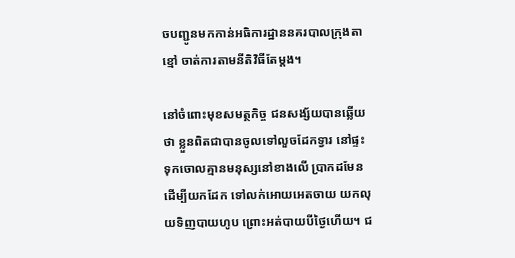ចបញ្ជូនមកកាន់អធិការដ្ឋាននគរបាលក្រុងតាខ្មៅ ចាត់ការតាមនីតិវិធីតែម្តង។

នៅចំពោះមុខសមត្ថកិច្ច ជនសង្ស័យបានឆ្លើយថា ខ្លួនពិតជាបានចូលទៅលួចដែកទ្វារ នៅផ្ទះទុកចោលគ្មានមនុស្សនៅខាងលើ ប្រាកដមែន ដើម្បីយកដែក ទៅលក់អោយអេតចាយ យកលុយទិញបាយហូប ព្រោះអត់បាយបីថ្ងៃហើយ។ ជ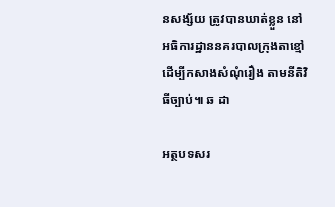នសង្ស័យ ត្រូវបានឃាត់ខ្លួន នៅអធិការដ្ឋាននគរបាលក្រុងតាខ្មៅ ដើម្បីកសាងសំណុំរឿង តាមនីតិវិធីច្បាប់៕ ឆ ដា

អត្ថបទសរ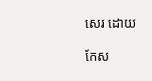សេរ ដោយ

កែស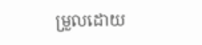ម្រួលដោយ